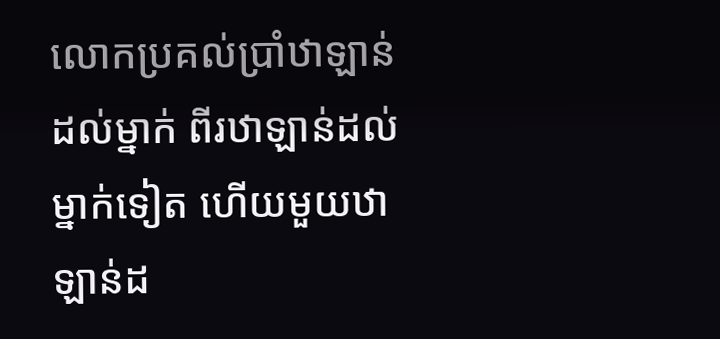លោកប្រគល់ប្រាំឋាឡាន់ដល់ម្នាក់ ពីរឋាឡាន់ដល់ម្នាក់ទៀត ហើយមួយឋាឡាន់ដ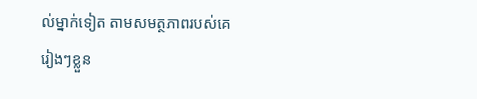ល់ម្នាក់ទៀត តាមសមត្ថភាពរបស់គេរៀងៗខ្លួន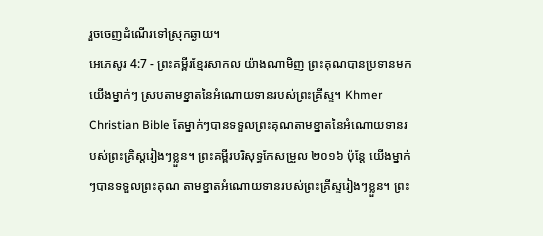រួចចេញដំណើរទៅស្រុកឆ្ងាយ។
អេភេសូរ 4:7 - ព្រះគម្ពីរខ្មែរសាកល យ៉ាងណាមិញ ព្រះគុណបានប្រទានមកយើងម្នាក់ៗ ស្របតាមខ្នាតនៃអំណោយទានរបស់ព្រះគ្រីស្ទ។ Khmer Christian Bible តែម្នាក់ៗបានទទួលព្រះគុណតាមខ្នាតនៃអំណោយទានរបស់ព្រះគ្រិស្ដរៀងៗខ្លួន។ ព្រះគម្ពីរបរិសុទ្ធកែសម្រួល ២០១៦ ប៉ុន្តែ យើងម្នាក់ៗបានទទួលព្រះគុណ តាមខ្នាតអំណោយទានរបស់ព្រះគ្រីស្ទរៀងៗខ្លួន។ ព្រះ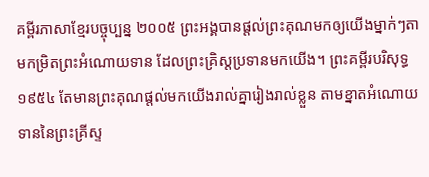គម្ពីរភាសាខ្មែរបច្ចុប្បន្ន ២០០៥ ព្រះអង្គបានផ្ដល់ព្រះគុណមកឲ្យយើងម្នាក់ៗតាមកម្រិតព្រះអំណោយទាន ដែលព្រះគ្រិស្តប្រទានមកយើង។ ព្រះគម្ពីរបរិសុទ្ធ ១៩៥៤ តែមានព្រះគុណផ្តល់មកយើងរាល់គ្នារៀងរាល់ខ្លួន តាមខ្នាតអំណោយទាននៃព្រះគ្រីស្ទ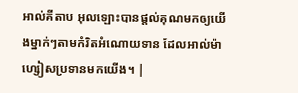អាល់គីតាប អុលឡោះបានផ្ដល់គុណមកឲ្យយើងម្នាក់ៗតាមកំរិតអំណោយទាន ដែលអាល់ម៉ាហ្សៀសប្រទានមកយើង។ |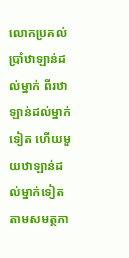លោកប្រគល់ប្រាំឋាឡាន់ដល់ម្នាក់ ពីរឋាឡាន់ដល់ម្នាក់ទៀត ហើយមួយឋាឡាន់ដល់ម្នាក់ទៀត តាមសមត្ថភា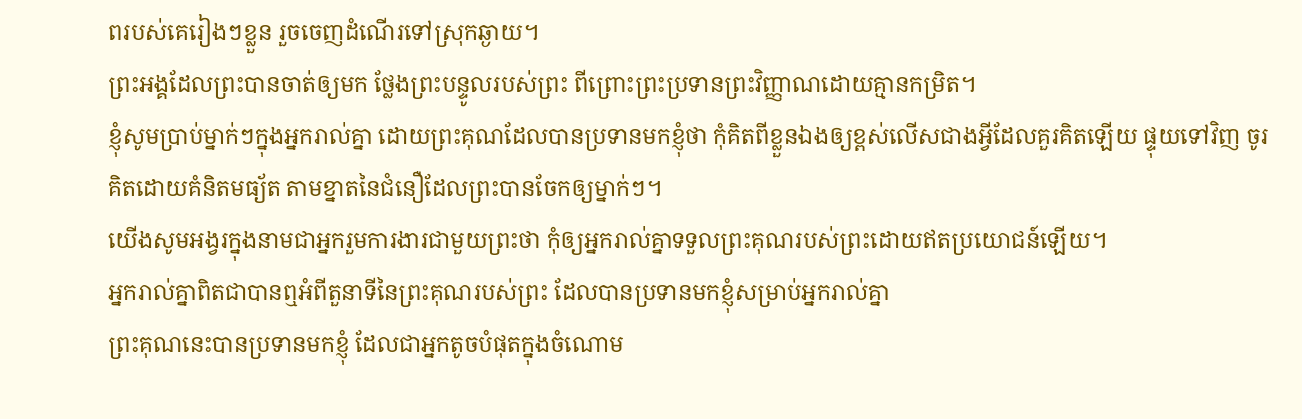ពរបស់គេរៀងៗខ្លួន រួចចេញដំណើរទៅស្រុកឆ្ងាយ។
ព្រះអង្គដែលព្រះបានចាត់ឲ្យមក ថ្លែងព្រះបន្ទូលរបស់ព្រះ ពីព្រោះព្រះប្រទានព្រះវិញ្ញាណដោយគ្មានកម្រិត។
ខ្ញុំសូមប្រាប់ម្នាក់ៗក្នុងអ្នករាល់គ្នា ដោយព្រះគុណដែលបានប្រទានមកខ្ញុំថា កុំគិតពីខ្លួនឯងឲ្យខ្ពស់លើសជាងអ្វីដែលគួរគិតឡើយ ផ្ទុយទៅវិញ ចូរគិតដោយគំនិតមធ្យ័ត តាមខ្នាតនៃជំនឿដែលព្រះបានចែកឲ្យម្នាក់ៗ។
យើងសូមអង្វរក្នុងនាមជាអ្នករួមការងារជាមួយព្រះថា កុំឲ្យអ្នករាល់គ្នាទទួលព្រះគុណរបស់ព្រះដោយឥតប្រយោជន៍ឡើយ។
អ្នករាល់គ្នាពិតជាបានឮអំពីតួនាទីនៃព្រះគុណរបស់ព្រះ ដែលបានប្រទានមកខ្ញុំសម្រាប់អ្នករាល់គ្នា
ព្រះគុណនេះបានប្រទានមកខ្ញុំ ដែលជាអ្នកតូចបំផុតក្នុងចំណោម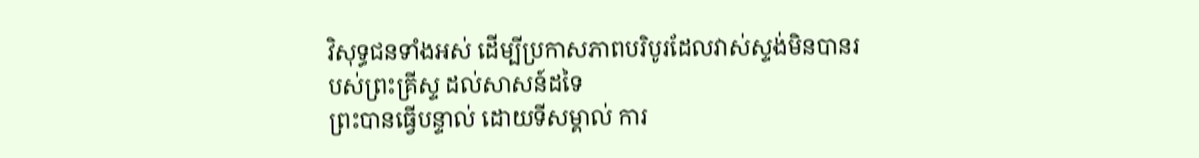វិសុទ្ធជនទាំងអស់ ដើម្បីប្រកាសភាពបរិបូរដែលវាស់ស្ទង់មិនបានរបស់ព្រះគ្រីស្ទ ដល់សាសន៍ដទៃ
ព្រះបានធ្វើបន្ទាល់ ដោយទីសម្គាល់ ការ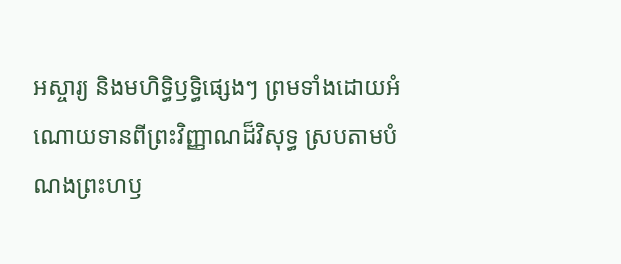អស្ចារ្យ និងមហិទ្ធិឫទ្ធិផ្សេងៗ ព្រមទាំងដោយអំណោយទានពីព្រះវិញ្ញាណដ៏វិសុទ្ធ ស្របតាមបំណងព្រះហឫ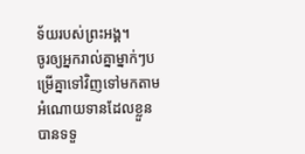ទ័យរបស់ព្រះអង្គ។
ចូរឲ្យអ្នករាល់គ្នាម្នាក់ៗបម្រើគ្នាទៅវិញទៅមកតាមអំណោយទានដែលខ្លួនបានទទួ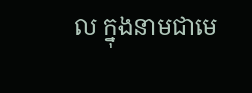ល ក្នុងនាមជាមេ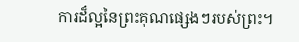ការដ៏ល្អនៃព្រះគុណផ្សេងៗរបស់ព្រះ។